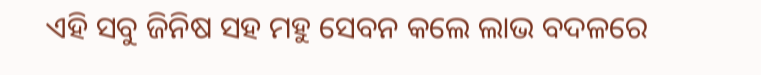ଏହି ସବୁ ଜିନିଷ ସହ ମହୁ ସେବନ କଲେ ଲାଭ ବଦଳରେ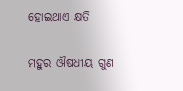ହୋଇଥାଏ କ୍ଷତି

ମହୁର ଔଷଧୀୟ ଗୁଣ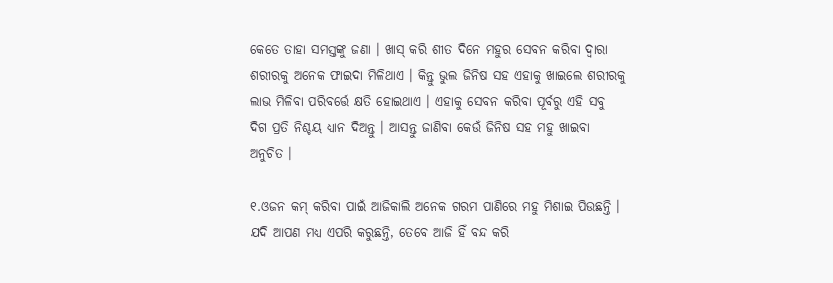କେତେ ତାହା ସମସ୍ତଙ୍କୁ ଜଣା । ଖାସ୍‌ କରି ଶୀତ ଦିନେ ମହୁର ସେବନ କରିବା ଦ୍ୱାରା ଶରୀରକୁ ଅନେକ ଫାଇଦା ମିଳିଥାଏ । କିନ୍ତୁ ଭୁଲ ଜିନିଷ ସହ ଏହାକୁ ଖାଇଲେ ଶରୀରକୁ ଲାଭ ମିଳିବା ପରିବର୍ତ୍ତେ କ୍ଷତି ହୋଇଥାଏ । ଏହାକୁ ସେବନ କରିବା ପୂର୍ବରୁ ଏହି ସବୁ ଦିଗ ପ୍ରତି ନିଶ୍ଚୟ ଧ୍ୟାନ ଦିଅନ୍ତୁ । ଆସନ୍ତୁ ଜାଣିବା କେଉଁ ଜିନିଷ ସହ ମହୁ ଖାଇବା ଅନୁଚିତ ।

୧.ଓଜନ କମ୍‌ କରିବା ପାଇଁ ଆଜିକାଲି ଅନେକ ଗରମ ପାଣିରେ ମହୁ ମିଶାଇ ପିଉଛନ୍ତି । ଯଦି ଆପଣ ମଧ୍ୟ ଏପରି କରୁଛନ୍ତି, ତେବେ ଆଜି ହିଁ ବନ୍ଦ କରି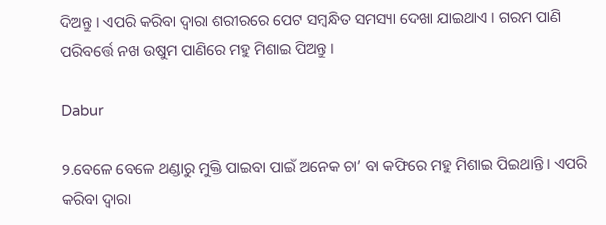ଦିଅନ୍ତୁ । ଏପରି କରିବା ଦ୍ୱାରା ଶରୀରରେ ପେଟ ସମ୍ବନ୍ଧିତ ସମସ୍ୟା ଦେଖା ଯାଇଥାଏ । ଗରମ ପାଣି ପରିବର୍ତ୍ତେ ନଖ ଉଷୁମ ପାଣିରେ ମହୁ ମିଶାଇ ପିଅନ୍ତୁ ।

Dabur

୨.ବେଳେ ବେଳେ ଥଣ୍ଡାରୁ ମୁକ୍ତି ପାଇବା ପାଇଁ ଅନେକ ଚା’ ବା କଫିରେ ମହୁ ମିଶାଇ ପିଇଥାନ୍ତି । ଏପରି କରିବା ଦ୍ୱାରା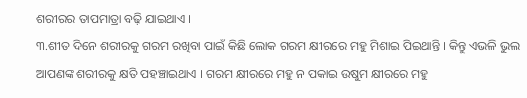ଶରୀରର ତାପମାତ୍ରା ବଢ଼ି ଯାଇଥାଏ ।
୩.ଶୀତ ଦିନେ ଶରୀରକୁ ଗରମ ରଖିବା ପାଇଁ କିଛି ଲୋକ ଗରମ କ୍ଷୀରରେ ମହୁ ମିଶାଇ ପିଇଥାନ୍ତି । କିନ୍ତୁ ଏଭଳି ଭୁଲ ଆପଣଙ୍କ ଶରୀରକୁ କ୍ଷତି ପହଞ୍ଚାଇଥାଏ । ଗରମ କ୍ଷୀରରେ ମହୁ ନ ପକାଇ ଉଷୁମ କ୍ଷୀରରେ ମହୁ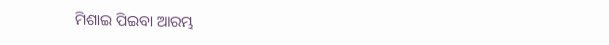ମିଶାଇ ପିଇବା ଆରମ୍ଭ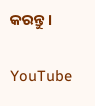କରନ୍ତୁ ।

YouTube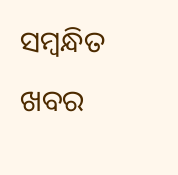ସମ୍ବନ୍ଧିତ ଖବର